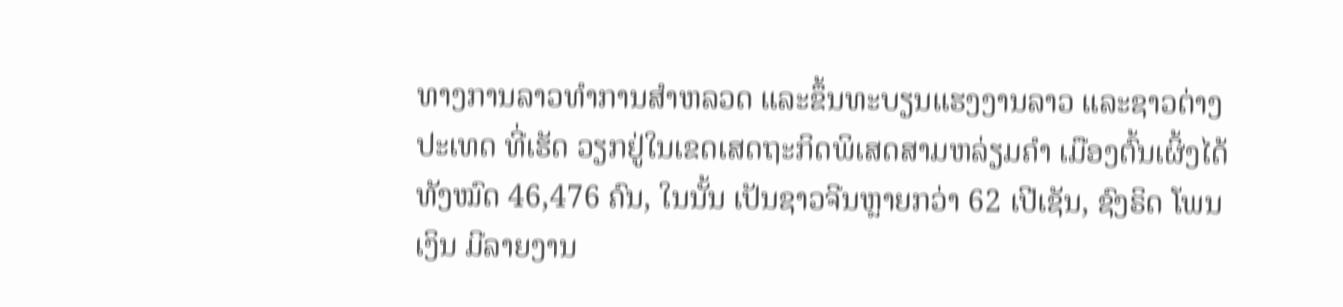ທາງການລາວທຳການສຳຫລວດ ແລະຂຶ້ນທະບຽນແຮງງານລາວ ແລະຊາວຕ່າງປະເທດ ທີ່ເຮັດ ວຽກຢູ່ໃນເຂດເສດຖະກິດພິເສດສາມຫລ່ຽມຄຳ ເມືອງຕົ້ນເຜິ້ງໄດ້ທັງໝົດ 46,476 ຄົນ, ໃນນັ້ນ ເປັນຊາວຈີນຫຼາຍກວ່າ 62 ເປີເຊັນ, ຊົງຣິດ ໂພນເງິນ ມີລາຍງານ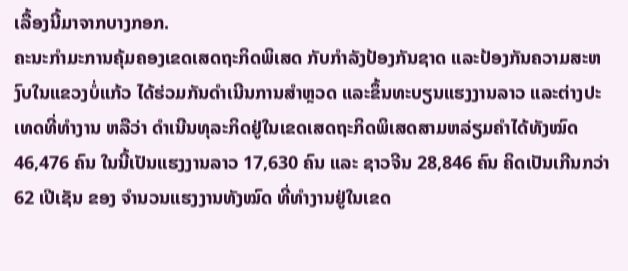ເລື້ອງນີ້ມາຈາກບາງກອກ.
ຄະນະກຳມະການຄຸ້ມຄອງເຂດເສດຖະກິດພິເສດ ກັບກຳລັງປ້ອງກັນຊາດ ແລະປ້ອງກັນຄວາມສະຫງົບໃນແຂວງບໍ່ແກ້ວ ໄດ້ຮ່ວມກັນດຳເນີນການສຳຫຼວດ ແລະຂຶ້ນທະບຽນແຮງງານລາວ ແລະຕ່າງປະເທດທີ່ທຳງານ ຫລືວ່າ ດຳເນີນທຸລະກິດຢູ່ໃນເຂດເສດຖະກິດພິເສດສາມຫລ່ຽມຄຳໄດ້ທັງໝົດ 46,476 ຄົນ ໃນນີ້ເປັນແຮງງານລາວ 17,630 ຄົນ ແລະ ຊາວຈີນ 28,846 ຄົນ ຄິດເປັນເກີນກວ່າ 62 ເປີເຊັນ ຂອງ ຈໍານວນແຮງງານທັງໝົດ ທີ່ທຳງານຢູ່ໃນເຂດ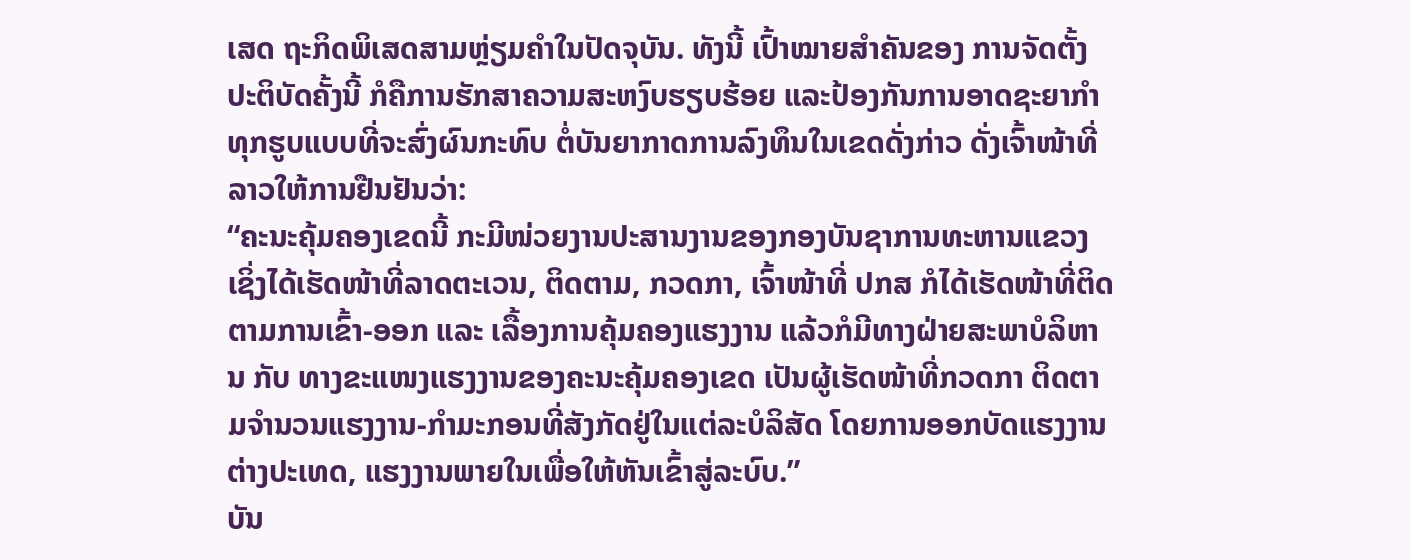ເສດ ຖະກິດພິເສດສາມຫຼ່ຽມຄຳໃນປັດຈຸບັນ. ທັງນີ້ ເປົ້າໝາຍສຳຄັນຂອງ ການຈັດຕັ້ງປະຕິບັດຄັ້ງນີ້ ກໍຄືການຮັກສາຄວາມສະຫງົບຮຽບຮ້ອຍ ແລະປ້ອງກັນການອາດຊະຍາກຳທຸກຮູບແບບທີ່ຈະສົ່ງຜົນກະທົບ ຕໍ່ບັນຍາກາດການລົງທຶນໃນເຂດດັ່ງກ່າວ ດັ່ງເຈົ້າໜ້າທີ່ລາວໃຫ້ການຢືນຢັນວ່າ:
“ຄະນະຄຸ້ມຄອງເຂດນີ້ ກະມີໜ່ວຍງານປະສານງານຂອງກອງບັນຊາການທະຫານແຂວງ ເຊິ່ງໄດ້ເຮັດໜ້າທີ່ລາດຕະເວນ, ຕິດຕາມ, ກວດກາ, ເຈົ້າໜ້າທີ່ ປກສ ກໍໄດ້ເຮັດໜ້າທີ່ຕິດຕາມການເຂົ້າ-ອອກ ແລະ ເລື້ອງການຄຸ້ມຄອງແຮງງານ ແລ້ວກໍມີທາງຝ່າຍສະພາບໍລິຫານ ກັບ ທາງຂະແໜງແຮງງານຂອງຄະນະຄຸ້ມຄອງເຂດ ເປັນຜູ້ເຮັດໜ້າທີ່ກວດກາ ຕິດຕາມຈຳນວນແຮງງານ-ກຳມະກອນທີ່ສັງກັດຢູ່ໃນແຕ່ລະບໍລິສັດ ໂດຍການອອກບັດແຮງງານຕ່າງປະເທດ, ແຮງງານພາຍໃນເພື່ອໃຫ້ຫັນເຂົ້າສູ່ລະບົບ.”
ບັນ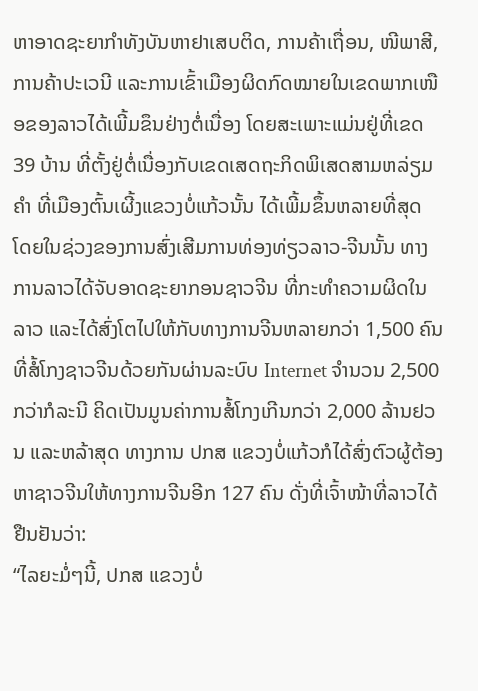ຫາອາດຊະຍາກຳທັງບັນຫາຢາເສບຕິດ, ການຄ້າເຖື່ອນ, ໜີພາສີ, ການຄ້າປະເວນີ ແລະການເຂົ້າເມືອງຜິດກົດໝາຍໃນເຂດພາກເໜືອຂອງລາວໄດ້ເພີ້ມຂຶນຢ່າງຕໍ່ເນື່ອງ ໂດຍສະເພາະແມ່ນຢູ່ທີ່ເຂດ 39 ບ້ານ ທີ່ຕັ້ງຢູ່ຕໍ່ເນື່ອງກັບເຂດເສດຖະກິດພິເສດສາມຫລ່ຽມຄຳ ທີ່ເມືອງຕົ້ນເຜີ້ງແຂວງບໍ່ແກ້ວນັ້ນ ໄດ້ເພີ້ມຂຶ້ນຫລາຍທີ່ສຸດ ໂດຍໃນຊ່ວງຂອງການສົ່ງເສີມການທ່ອງທ່ຽວລາວ-ຈີນນັ້ນ ທາງການລາວໄດ້ຈັບອາດຊະຍາກອນຊາວຈີນ ທີ່ກະທຳຄວາມຜິດໃນລາວ ແລະໄດ້ສົ່ງໂຕໄປໃຫ້ກັບທາງການຈີນຫລາຍກວ່າ 1,500 ຄົນ ທີ່ສໍ້ໂກງຊາວຈີນດ້ວຍກັນຜ່ານລະບົບ Internet ຈຳນວນ 2,500 ກວ່າກໍລະນີ ຄິດເປັນມູນຄ່າການສໍ້ໂກງເກີນກວ່າ 2,000 ລ້ານຢວນ ແລະຫລ້າສຸດ ທາງການ ປກສ ແຂວງບໍ່ແກ້ວກໍໄດ້ສົ່ງຕົວຜູ້ຕ້ອງຫາຊາວຈີນໃຫ້ທາງການຈີນອີກ 127 ຄົນ ດັ່ງທີ່ເຈົ້າໜ້າທີ່ລາວໄດ້ຢືນຢັນວ່າ:
“ໄລຍະມໍ່ໆນີ້, ປກສ ແຂວງບໍ່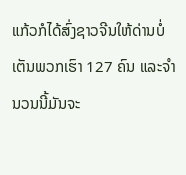ແກ້ວກໍໄດ້ສົ່ງຊາວຈີນໃຫ້ດ່ານບໍ່ເຕັນພວກເຮົາ 127 ຄົນ ແລະຈຳນວນນີ້ມັນຈະ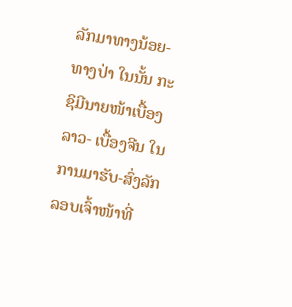ລັກມາທາງນ້ອຍ- ທາງປ່າ ໃນນັ້ນ ກະຊິມີນາຍໜ້າເບື້ອງລາວ- ເບື້ອງຈີນ ໃນການມາຮັບ-ສົ່ງລັກລອບເຈົ້າໜ້າທີ່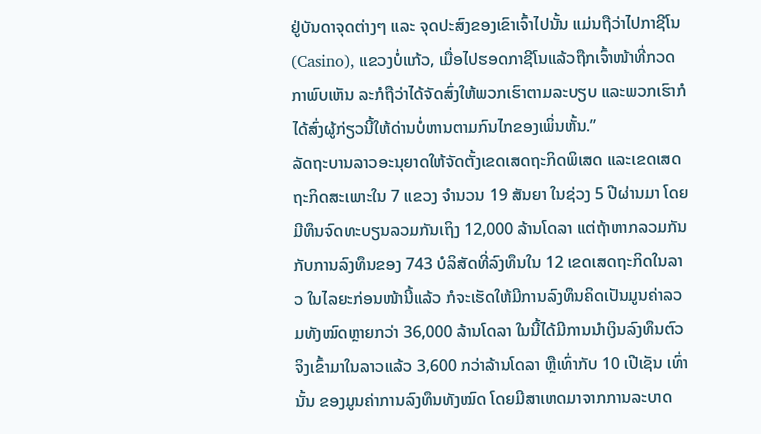ຢູ່ບັນດາຈຸດຕ່າງໆ ແລະ ຈຸດປະສົງຂອງເຂົາເຈົ້າໄປນັ້ນ ແມ່ນຖືວ່າໄປກາຊີໂນ (Casino), ແຂວງບໍ່ແກ້ວ, ເມື່ອໄປຮອດກາຊີໂນແລ້ວຖືກເຈົ້າໜ້າທີ່ກວດກາພົບເຫັນ ລະກໍຖືວ່າໄດ້ຈັດສົ່ງໃຫ້ພວກເຮົາຕາມລະບຽບ ແລະພວກເຮົາກໍໄດ້ສົ່ງຜູ້ກ່ຽວນີ້ໃຫ້ດ່ານບໍ່ຫານຕາມກົນໄກຂອງເພິ່ນຫັ້ນ.”
ລັດຖະບານລາວອະນຸຍາດໃຫ້ຈັດຕັ້ງເຂດເສດຖະກິດພິເສດ ແລະເຂດເສດຖະກິດສະເພາະໃນ 7 ແຂວງ ຈຳນວນ 19 ສັນຍາ ໃນຊ່ວງ 5 ປີຜ່ານມາ ໂດຍມີທຶນຈົດທະບຽນລວມກັນເຖິງ 12,000 ລ້ານໂດລາ ແຕ່ຖ້າຫາກລວມກັນກັບການລົງທຶນຂອງ 743 ບໍລິສັດທີ່ລົງທຶນໃນ 12 ເຂດເສດຖະກິດໃນລາວ ໃນໄລຍະກ່ອນໜ້ານີ້ແລ້ວ ກໍຈະເຮັດໃຫ້ມີການລົງທຶນຄິດເປັນມູນຄ່າລວມທັງໝົດຫຼາຍກວ່າ 36,000 ລ້ານໂດລາ ໃນນີ້ໄດ້ມີການນຳເງິນລົງທຶນຕົວຈິງເຂົ້າມາໃນລາວແລ້ວ 3,600 ກວ່າລ້ານໂດລາ ຫຼືເທົ່າກັບ 10 ເປີເຊັນ ເທົ່ານັ້ນ ຂອງມູນຄ່າການລົງທຶນທັງໝົດ ໂດຍມີສາເຫດມາຈາກການລະບາດ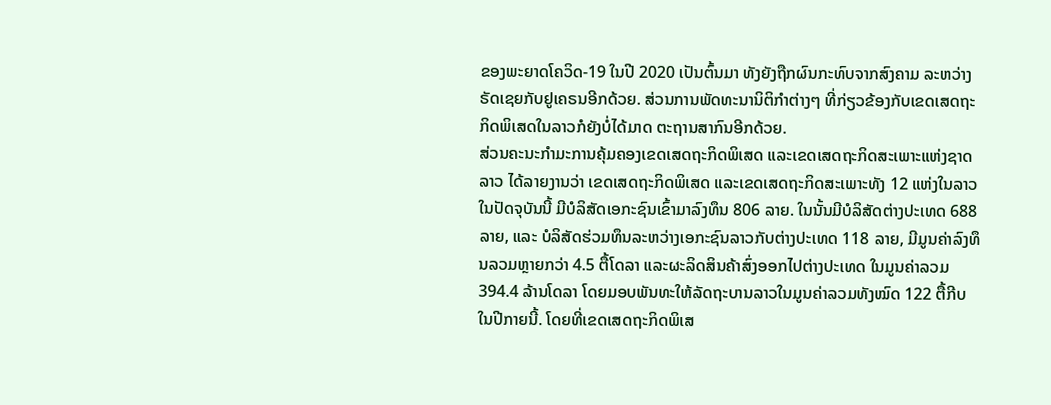ຂອງພະຍາດໂຄວິດ-19 ໃນປີ 2020 ເປັນຕົ້ນມາ ທັງຍັງຖືກຜົນກະທົບຈາກສົງຄາມ ລະຫວ່າງຣັດເຊຍກັບຢູເຄຣນອີກດ້ວຍ. ສ່ວນການພັດທະນານິຕິກຳຕ່າງໆ ທີ່ກ່ຽວຂ້ອງກັບເຂດເສດຖະກິດພິເສດໃນລາວກໍຍັງບ່ໍໄດ້ມາດ ຕະຖານສາກົນອີກດ້ວຍ.
ສ່ວນຄະນະກຳມະການຄຸ້ມຄອງເຂດເສດຖະກິດພິເສດ ແລະເຂດເສດຖະກິດສະເພາະແຫ່ງຊາດລາວ ໄດ້ລາຍງານວ່າ ເຂດເສດຖະກິດພິເສດ ແລະເຂດເສດຖະກິດສະເພາະທັງ 12 ແຫ່ງໃນລາວ ໃນປັດຈຸບັນນີ້ ມີບໍລິສັດເອກະຊົນເຂົ້າມາລົງທຶນ 806 ລາຍ. ໃນນັ້ນມີບໍລິສັດຕ່າງປະເທດ 688 ລາຍ, ແລະ ບໍລິສັດຮ່ວມທຶນລະຫວ່າງເອກະຊົນລາວກັບຕ່າງປະເທດ 118 ລາຍ, ມີມູນຄ່າລົງທຶນລວມຫຼາຍກວ່າ 4.5 ຕື້ໂດລາ ແລະຜະລິດສິນຄ້າສົ່ງອອກໄປຕ່າງປະເທດ ໃນມູນຄ່າລວມ 394.4 ລ້ານໂດລາ ໂດຍມອບພັນທະໃຫ້ລັດຖະບານລາວໃນມູນຄ່າລວມທັງໝົດ 122 ຕື້ກີບ ໃນປີກາຍນີ້. ໂດຍທີ່ເຂດເສດຖະກິດພິເສ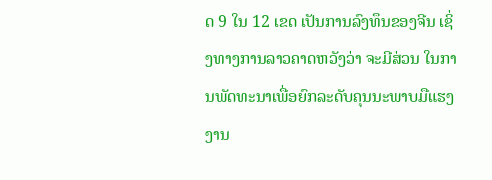ດ 9 ໃນ 12 ເຂດ ເປັນການລົງທຶນຂອງຈີນ ເຊິ່ງທາງການລາວຄາດຫວັງວ່າ ຈະມີສ່ວນ ໃນການພັດທະນາເພື່ອຍົກລະດັບຄຸນນະພາບມືແຮງງານ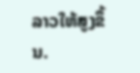ລາວໃຫ້ສູງຂຶ້ນ.